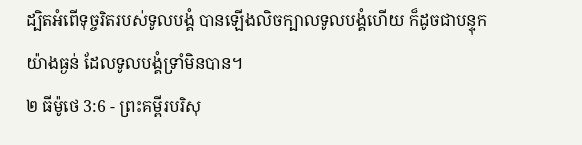ដ្បិតអំពើទុច្ចរិតរបស់ទូលបង្គំ បានឡើងលិចក្បាលទូលបង្គំហើយ ក៏ដូចជាបន្ទុកយ៉ាងធ្ងន់ ដែលទូលបង្គំទ្រាំមិនបាន។
២ ធីម៉ូថេ 3:6 - ព្រះគម្ពីរបរិសុ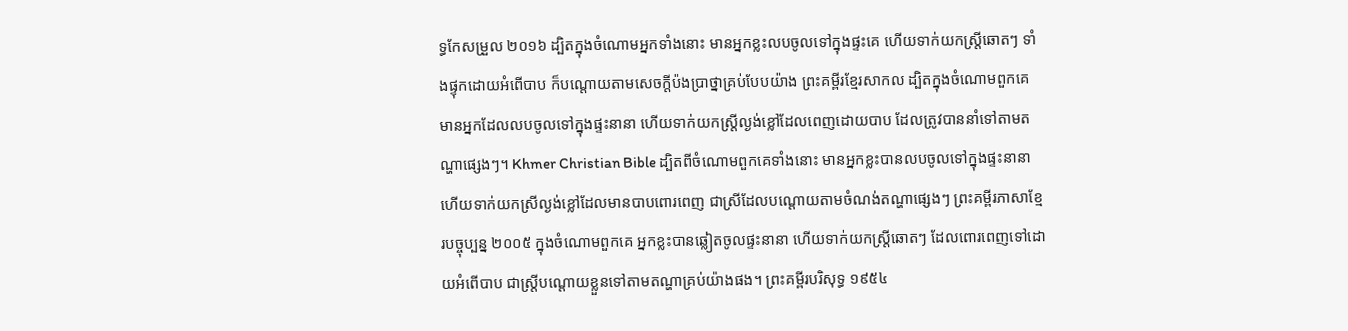ទ្ធកែសម្រួល ២០១៦ ដ្បិតក្នុងចំណោមអ្នកទាំងនោះ មានអ្នកខ្លះលបចូលទៅក្នុងផ្ទះគេ ហើយទាក់យកស្ត្រីឆោតៗ ទាំងផ្ទុកដោយអំពើបាប ក៏បណ្តោយតាមសេចក្ដីប៉ងប្រាថ្នាគ្រប់បែបយ៉ាង ព្រះគម្ពីរខ្មែរសាកល ដ្បិតក្នុងចំណោមពួកគេ មានអ្នកដែលលបចូលទៅក្នុងផ្ទះនានា ហើយទាក់យកស្ត្រីល្ងង់ខ្លៅដែលពេញដោយបាប ដែលត្រូវបាននាំទៅតាមតណ្ហាផ្សេងៗ។ Khmer Christian Bible ដ្បិតពីចំណោមពួកគេទាំងនោះ មានអ្នកខ្លះបានលបចូលទៅក្នុងផ្ទះនានា ហើយទាក់យកស្រីល្ងង់ខ្លៅដែលមានបាបពោរពេញ ជាស្រីដែលបណ្តោយតាមចំណង់តណ្ហាផ្សេងៗ ព្រះគម្ពីរភាសាខ្មែរបច្ចុប្បន្ន ២០០៥ ក្នុងចំណោមពួកគេ អ្នកខ្លះបានឆ្លៀតចូលផ្ទះនានា ហើយទាក់យកស្ត្រីឆោតៗ ដែលពោរពេញទៅដោយអំពើបាប ជាស្ត្រីបណ្ដោយខ្លួនទៅតាមតណ្ហាគ្រប់យ៉ាងផង។ ព្រះគម្ពីរបរិសុទ្ធ ១៩៥៤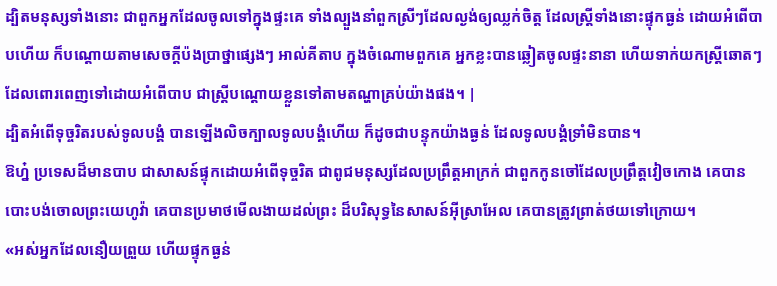ដ្បិតមនុស្សទាំងនោះ ជាពួកអ្នកដែលចូលទៅក្នុងផ្ទះគេ ទាំងល្បួងនាំពួកស្រីៗដែលល្ងង់ឲ្យឈ្លក់ចិត្ត ដែលស្ត្រីទាំងនោះផ្ទុកធ្ងន់ ដោយអំពើបាបហើយ ក៏បណ្តោយតាមសេចក្ដីប៉ងប្រាថ្នាផ្សេងៗ អាល់គីតាប ក្នុងចំណោមពួកគេ អ្នកខ្លះបានឆ្លៀតចូលផ្ទះនានា ហើយទាក់យកស្ដ្រីឆោតៗ ដែលពោរពេញទៅដោយអំពើបាប ជាស្ដ្រីបណ្ដោយខ្លួនទៅតាមតណ្ហាគ្រប់យ៉ាងផង។ |
ដ្បិតអំពើទុច្ចរិតរបស់ទូលបង្គំ បានឡើងលិចក្បាលទូលបង្គំហើយ ក៏ដូចជាបន្ទុកយ៉ាងធ្ងន់ ដែលទូលបង្គំទ្រាំមិនបាន។
ឱហ្ន៎ ប្រទេសដ៏មានបាប ជាសាសន៍ផ្ទុកដោយអំពើទុច្ចរិត ជាពូជមនុស្សដែលប្រព្រឹត្តអាក្រក់ ជាពួកកូនចៅដែលប្រព្រឹត្តវៀចកោង គេបានបោះបង់ចោលព្រះយេហូវ៉ា គេបានប្រមាថមើលងាយដល់ព្រះ ដ៏បរិសុទ្ធនៃសាសន៍អ៊ីស្រាអែល គេបានត្រូវព្រាត់ថយទៅក្រោយ។
«អស់អ្នកដែលនឿយព្រួយ ហើយផ្ទុកធ្ងន់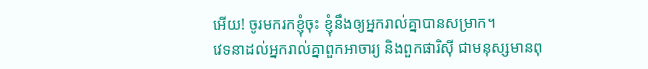អើយ! ចូរមករកខ្ញុំចុះ ខ្ញុំនឹងឲ្យអ្នករាល់គ្នាបានសម្រាក។
វេទនាដល់អ្នករាល់គ្នាពួកអាចារ្យ និងពួកផារិស៊ី ជាមនុស្សមានពុ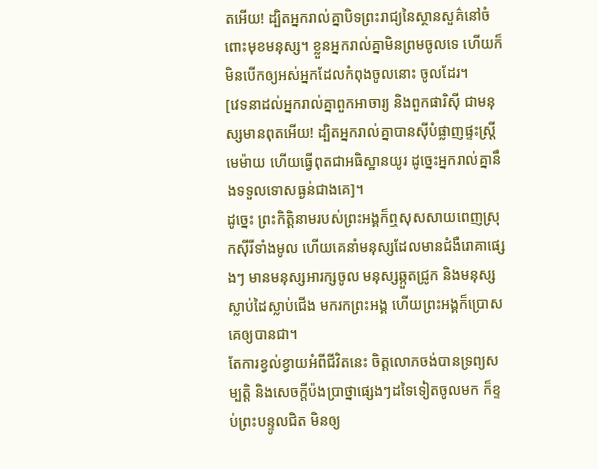តអើយ! ដ្បិតអ្នករាល់គ្នាបិទព្រះរាជ្យនៃស្ថានសួគ៌នៅចំពោះមុខមនុស្ស។ ខ្លួនអ្នករាល់គ្នាមិនព្រមចូលទេ ហើយក៏មិនបើកឲ្យអស់អ្នកដែលកំពុងចូលនោះ ចូលដែរ។
[វេទនាដល់អ្នករាល់គ្នាពួកអាចារ្យ និងពួកផារិស៊ី ជាមនុស្សមានពុតអើយ! ដ្បិតអ្នករាល់គ្នាបានស៊ីបំផ្លាញផ្ទះស្រ្ដីមេម៉ាយ ហើយធ្វើពុតជាអធិស្ឋានយូរ ដូច្នេះអ្នករាល់គ្នានឹងទទួលទោសធ្ងន់ជាងគេ]។
ដូច្នេះ ព្រះកិត្តិនាមរបស់ព្រះអង្គក៏ឮសុសសាយពេញស្រុកស៊ីរីទាំងមូល ហើយគេនាំមនុស្សដែលមានជំងឺរោគាផ្សេងៗ មានមនុស្សអារក្សចូល មនុស្សឆ្កួតជ្រូក និងមនុស្សស្លាប់ដៃស្លាប់ជើង មករកព្រះអង្គ ហើយព្រះអង្គក៏ប្រោសគេឲ្យបានជា។
តែការខ្វល់ខ្វាយអំពីជីវិតនេះ ចិត្តលោភចង់បានទ្រព្យសម្បត្តិ និងសេចក្តីប៉ងប្រាថ្នាផ្សេងៗដទៃទៀតចូលមក ក៏ខ្ទប់ព្រះបន្ទូលជិត មិនឲ្យ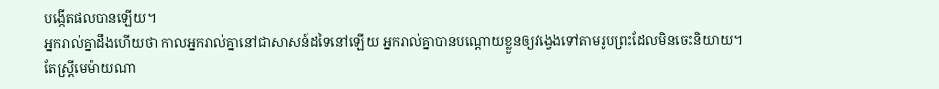បង្កើតផលបានឡើយ។
អ្នករាល់គ្នាដឹងហើយថា កាលអ្នករាល់គ្នានៅជាសាសន៍ដទៃនៅឡើយ អ្នករាល់គ្នាបានបណ្ដោយខ្លួនឲ្យវង្វេងទៅតាមរូបព្រះដែលមិនចេះនិយាយ។
តែស្ត្រីមេម៉ាយណា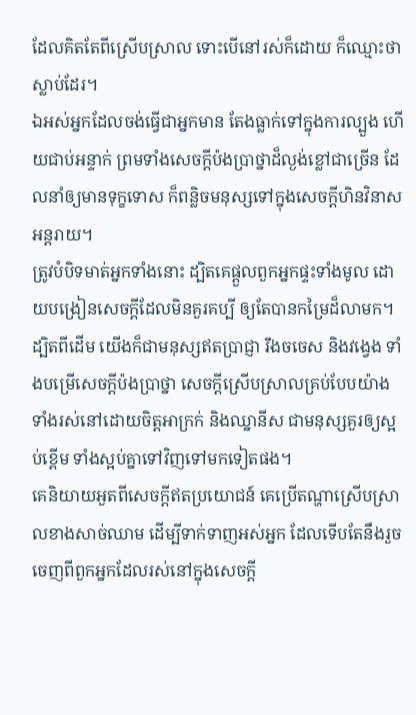ដែលគិតតែពីស្រើបស្រាល ទោះបើនៅរស់ក៏ដោយ ក៏ឈ្មោះថាស្លាប់ដែរ។
ឯអស់អ្នកដែលចង់ធ្វើជាអ្នកមាន តែងធ្លាក់ទៅក្នុងការល្បួង ហើយជាប់អន្ទាក់ ព្រមទាំងសេចក្ដីប៉ងប្រាថ្នាដ៏ល្ងង់ខ្លៅជាច្រើន ដែលនាំឲ្យមានទុក្ខទោស ក៏ពន្លិចមនុស្សទៅក្នុងសេចក្ដីហិនវិនាសអន្តរាយ។
ត្រូវបំបិទមាត់អ្នកទាំងនោះ ដ្បិតគេផ្តួលពួកអ្នកផ្ទះទាំងមូល ដោយបង្រៀនសេចក្ដីដែលមិនគួរគប្បី ឲ្យតែបានកម្រៃដ៏លាមក។
ដ្បិតពីដើម យើងក៏ជាមនុស្សឥតប្រាជ្ញា រឹងចចេស និងវង្វេង ទាំងបម្រើសេចក្ដីប៉ងប្រាថ្នា សេចក្ដីស្រើបស្រាលគ្រប់បែបយ៉ាង ទាំងរស់នៅដោយចិត្តអាក្រក់ និងឈ្នានីស ជាមនុស្សគួរឲ្យស្អប់ខ្ពើម ទាំងស្អប់គ្នាទៅវិញទៅមកទៀតផង។
គេនិយាយអួតពីសេចក្ដីឥតប្រយោជន៍ គេប្រើតណ្ហាស្រើបស្រាលខាងសាច់ឈាម ដើម្បីទាក់ទាញអស់អ្នក ដែលទើបតែនឹងរួចចេញពីពួកអ្នកដែលរស់នៅក្នុងសេចក្ដី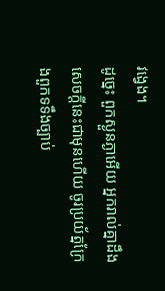វង្វេង។
ដូច្នេះ ពួកស្ងួនភ្ងាអើយ អ្នករាល់គ្នាដឹងសេចក្ដីនេះជាមុនហើយ ចូរប្រយ័ត្នក្រែងពួកទទឹងច្បាប់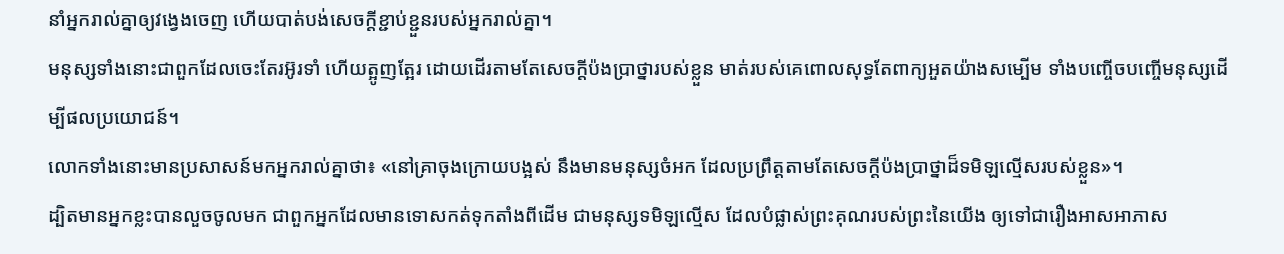នាំអ្នករាល់គ្នាឲ្យវង្វេងចេញ ហើយបាត់បង់សេចក្ដីខ្ជាប់ខ្ជួនរបស់អ្នករាល់គ្នា។
មនុស្សទាំងនោះជាពួកដែលចេះតែរអ៊ូរទាំ ហើយត្អូញត្អែរ ដោយដើរតាមតែសេចក្ដីប៉ងប្រាថ្នារបស់ខ្លួន មាត់របស់គេពោលសុទ្ធតែពាក្យអួតយ៉ាងសម្បើម ទាំងបញ្ចើចបញ្ចើមនុស្សដើម្បីផលប្រយោជន៍។
លោកទាំងនោះមានប្រសាសន៍មកអ្នករាល់គ្នាថា៖ «នៅគ្រាចុងក្រោយបង្អស់ នឹងមានមនុស្សចំអក ដែលប្រព្រឹត្តតាមតែសេចក្ដីប៉ងប្រាថ្នាដ៏ទមិឡល្មើសរបស់ខ្លួន»។
ដ្បិតមានអ្នកខ្លះបានលួចចូលមក ជាពួកអ្នកដែលមានទោសកត់ទុកតាំងពីដើម ជាមនុស្សទមិឡល្មើស ដែលបំផ្លាស់ព្រះគុណរបស់ព្រះនៃយើង ឲ្យទៅជារឿងអាសអាភាស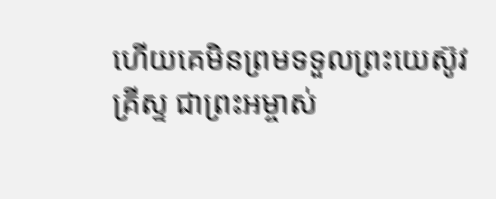ហើយគេមិនព្រមទទួលព្រះយេស៊ូវគ្រីស្ទ ជាព្រះអម្ចាស់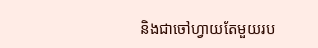និងជាចៅហ្វាយតែមួយរប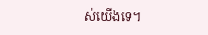ស់យើងទេ។